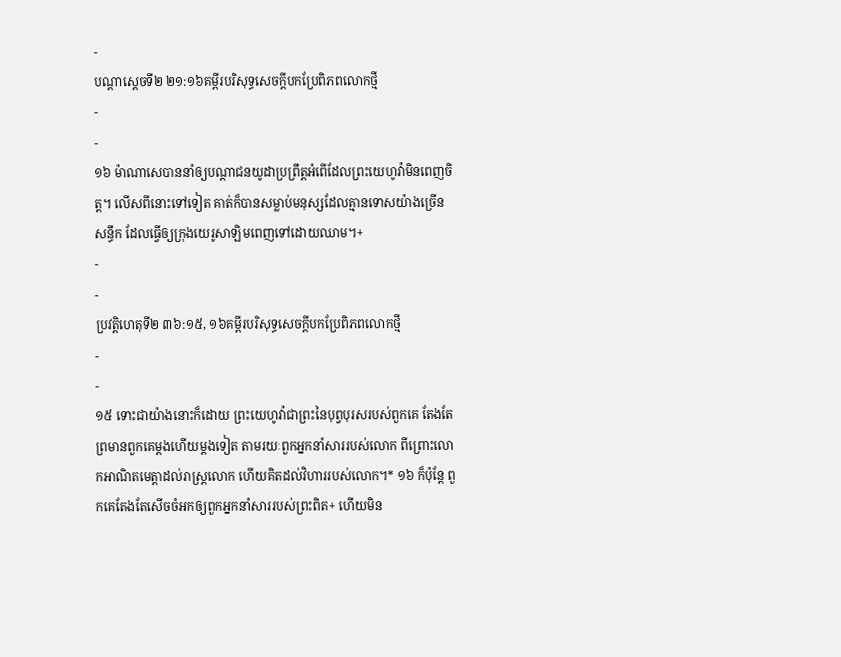-
បណ្ដាស្ដេចទី២ ២១:១៦គម្ពីរបរិសុទ្ធសេចក្ដីបកប្រែពិភពលោកថ្មី
-
-
១៦ ម៉ាណាសេបាននាំឲ្យបណ្ដាជនយូដាប្រព្រឹត្តអំពើដែលព្រះយេហូវ៉ាមិនពេញចិត្ត។ លើសពីនោះទៅទៀត គាត់ក៏បានសម្លាប់មនុស្សដែលគ្មានទោសយ៉ាងច្រើនសន្ធឹក ដែលធ្វើឲ្យក្រុងយេរូសាឡិមពេញទៅដោយឈាម។+
-
-
ប្រវត្តិហេតុទី២ ៣៦:១៥, ១៦គម្ពីរបរិសុទ្ធសេចក្ដីបកប្រែពិភពលោកថ្មី
-
-
១៥ ទោះជាយ៉ាងនោះក៏ដោយ ព្រះយេហូវ៉ាជាព្រះនៃបុព្វបុរសរបស់ពួកគេ តែងតែព្រមានពួកគេម្ដងហើយម្ដងទៀត តាមរយៈពួកអ្នកនាំសាររបស់លោក ពីព្រោះលោកអាណិតមេត្តាដល់រាស្ត្រលោក ហើយគិតដល់វិហាររបស់លោក។* ១៦ ក៏ប៉ុន្តែ ពួកគេតែងតែសើចចំអកឲ្យពួកអ្នកនាំសាររបស់ព្រះពិត+ ហើយមិន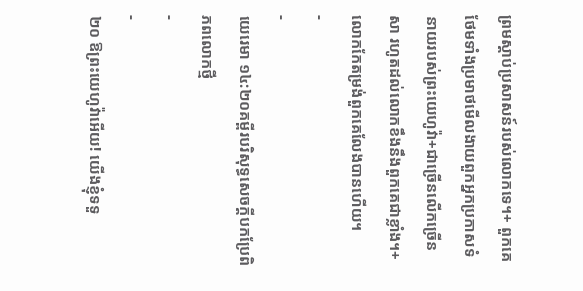ព្រមស្ដាប់ប្រសាសន៍របស់លោកទេ។+ ពួកគេថែមទាំងប្រមាថមើលងាយពួកអ្នកប្រកាសទំនាយរបស់ព្រះយេហូវ៉ា+ជាច្រើនលើកច្រើនសា រហូតដល់លោកខឹងនឹងពួកគេជាខ្លាំង។+ លោកកែតម្រង់ពួកគេលែងបានហើយ។
-
-
យេរេមា ១៤:២០គម្ពីរបរិសុទ្ធសេចក្ដីបកប្រែពិភពលោកថ្មី
-
-
២០ ឱព្រះយេហូវ៉ាអើយ! យើងខ្ញុំទទួ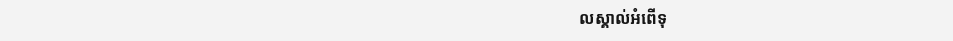លស្គាល់អំពើទុ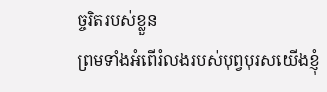ច្ចរិតរបស់ខ្លួន
ព្រមទាំងអំពើរំលងរបស់បុព្វបុរសយើងខ្ញុំ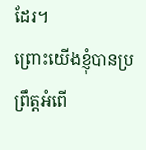ដែរ។
ព្រោះយើងខ្ញុំបានប្រព្រឹត្តអំពើ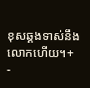ខុសឆ្គងទាស់នឹងលោកហើយ។+
-